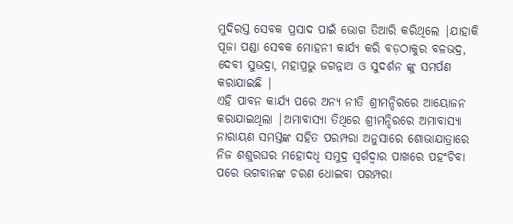ମୁଦିରସ୍ତ ସେବକ ପ୍ରସାଦ ପାଇଁ ଭୋଗ ତିଆରି କରିଥିଲେ |ଯାହାକି ପୂଜା ପଣ୍ଡା ସେବକ ମୋହନୀ କାର୍ଯ୍ୟ କରି ବଡ଼ଠାକୁର ବଳଭଦ୍ର, ଦେବୀ ସୁଭଦ୍ରା, ମହାପ୍ରଭୁ ଜଗନ୍ନାଥ ଓ ସୁଦର୍ଶନ ଙ୍କୁ ସମର୍ପଣ କରାଯାଇଛି |
ଏହି ପାବନ କାର୍ଯ୍ୟ ପରେ ଅନ୍ୟ ନୀତି ଶ୍ରୀମନ୍ଦିରରେ ଆୟୋଜନ କରାଯାଇଥିଲା |ଅମାବାସ୍ୟା ତିଥିରେ ଶ୍ରୀମନ୍ଦିରରେ ଅମାବାସ୍ୟା ନାରାୟଣ ସମସ୍ତଙ୍କ ସହିତ ପରମ୍ପରା ଅନୁସାରେ ଶୋଭାଯାତ୍ରାରେ ନିଜ ଶଶୁରଘର ମହୋଦଧି ସମୁଦ୍ର ସ୍ୱର୍ଗଦ୍ୱାର ପାଖରେ ପହଂଚିବା ପରେ ଭଗବାନଙ୍କ ଚରଣ ଧୋଇବା ପରମ୍ପରା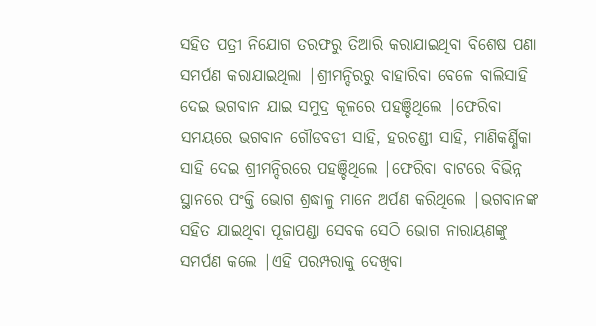ସହିତ ପତ୍ରୀ ନିଯୋଗ ତରଫରୁ ତିଆରି କରାଯାଇଥିବା ବିଶେଷ ପଣା ସମର୍ପଣ କରାଯାଇଥିଲା |ଶ୍ରୀମନ୍ଦିରରୁ ବାହାରିବା ବେଳେ ବାଲିସାହି ଦେଇ ଭଗବାନ ଯାଇ ସମୁଦ୍ର କୂଳରେ ପହଞ୍ଚିଥିଲେ |ଫେରିବା ସମୟରେ ଭଗବାନ ଗୌଡବଡୀ ସାହି, ହରଚଣ୍ଡୀ ସାହି, ମାଣିକର୍ଣ୍ଣିକା ସାହି ଦେଇ ଶ୍ରୀମନ୍ଦିରରେ ପହଞ୍ଚିଥିଲେ |ଫେରିବା ବାଟରେ ବିଭିନ୍ନ ସ୍ଥାନରେ ପଂକ୍ତି ଭୋଗ ଶ୍ରଦ୍ଧାଳୁ ମାନେ ଅର୍ପଣ କରିଥିଲେ |ଭଗବାନଙ୍କ ସହିତ ଯାଇଥିବା ପୂଜାପଣ୍ଡା ସେବକ ସେଠି ଭୋଗ ନାରାୟଣଙ୍କୁ ସମର୍ପଣ କଲେ |ଏହି ପରମ୍ପରାକୁ ଦେଖିବା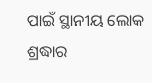ପାଇଁ ସ୍ଥାନୀୟ ଲୋକ ଶ୍ରଦ୍ଧାର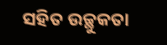ସହିତ ଉଚ୍ଛୁକତା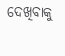ଦେଖିବାକୁ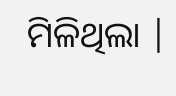ମିଳିଥିଲା |